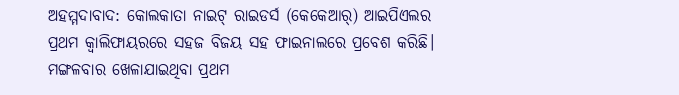ଅହମ୍ମଦାବାଦ: କୋଲକାତା ନାଇଟ୍ ରାଇଡର୍ସ (କେକେଆର୍) ଆଇପିଏଲର ପ୍ରଥମ କ୍ବାଲିଫାୟରରେ ସହଜ ବିଜୟ ସହ ଫାଇନାଲରେ ପ୍ରବେଶ କରିଛି। ମଙ୍ଗଳବାର ଖେଳାଯାଇଥିବା ପ୍ରଥମ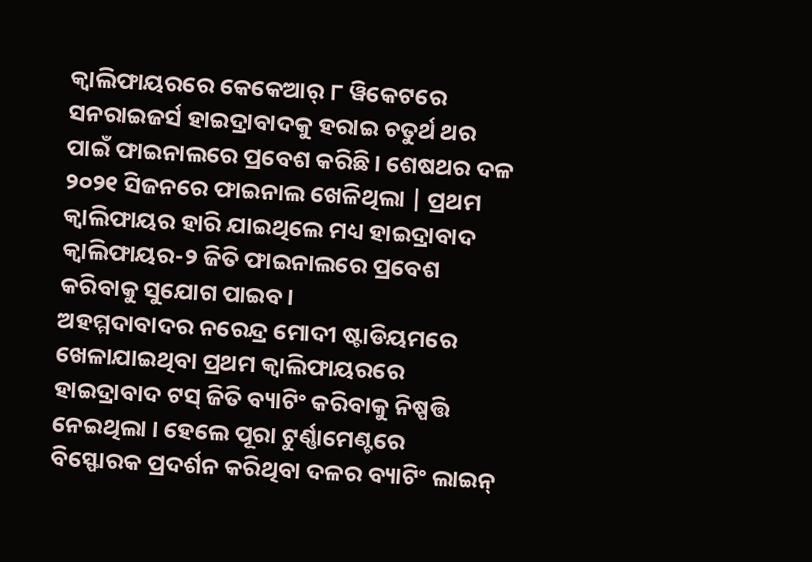କ୍ବାଲିଫାୟରରେ କେକେଆର୍ ୮ ୱିକେଟରେ ସନରାଇଜର୍ସ ହାଇଦ୍ରାବାଦକୁ ହରାଇ ଚତୁର୍ଥ ଥର ପାଇଁ ଫାଇନାଲରେ ପ୍ରବେଶ କରିଛି। ଶେଷଥର ଦଳ ୨୦୨୧ ସିଜନରେ ଫାଇନାଲ ଖେଳିଥିଲା | ପ୍ରଥମ କ୍ବାଲିଫାୟର ହାରି ଯାଇଥିଲେ ମଧ୍ୟ ହାଇଦ୍ରାବାଦ କ୍ୱାଲିଫାୟର-୨ ଜିତି ଫାଇନାଲରେ ପ୍ରବେଶ କରିବାକୁ ସୁଯୋଗ ପାଇବ।
ଅହମ୍ମଦାବାଦର ନରେନ୍ଦ୍ର ମୋଦୀ ଷ୍ଟାଡିୟମରେ ଖେଳାଯାଇଥିବା ପ୍ରଥମ କ୍ବାଲିଫାୟରରେ ହାଇଦ୍ରାବାଦ ଟସ୍ ଜିତି ବ୍ୟାଟିଂ କରିବାକୁ ନିଷ୍ପତ୍ତି ନେଇଥିଲା । ହେଲେ ପୂରା ଟୁର୍ଣ୍ଣାମେଣ୍ଟରେ ବିସ୍ଫୋରକ ପ୍ରଦର୍ଶନ କରିଥିବା ଦଳର ବ୍ୟାଟିଂ ଲାଇନ୍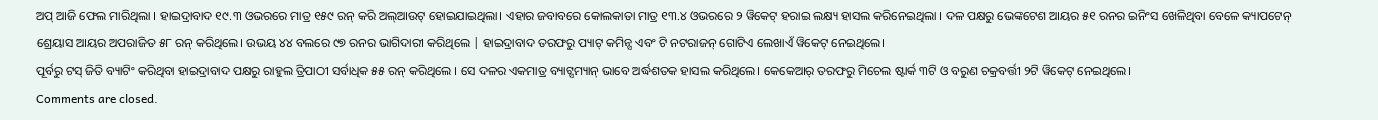ଅପ୍ ଆଜି ଫେଲ ମାରିଥିଲା । ହାଇଦ୍ରାବାଦ ୧୯.୩ ଓଭରରେ ମାତ୍ର ୧୫୯ ରନ୍ କରି ଅଲ୍ଆଉଟ୍ ହୋଇଯାଇଥିଲା। ଏହାର ଜବାବରେ କୋଲକାତା ମାତ୍ର ୧୩.୪ ଓଭରରେ ୨ ୱିକେଟ୍ ହରାଇ ଲକ୍ଷ୍ୟ ହାସଲ କରିନେଇଥିଲା । ଦଳ ପକ୍ଷରୁ ଭେଙ୍କଟେଶ ଆୟର ୫୧ ରନର ଇନିଂସ ଖେଳିଥିବା ବେଳେ କ୍ୟାପଟେନ୍ ଶ୍ରେୟାସ ଆୟର ଅପରାଜିତ ୫୮ ରନ୍ କରିଥିଲେ। ଉଭୟ ୪୪ ବଲରେ ୯୭ ରନର ଭାଗିଦାରୀ କରିଥିଲେ | ହାଇଦ୍ରାବାଦ ତରଫରୁ ପ୍ୟାଟ୍ କମିନ୍ସ ଏବଂ ଟି ନଟରାଜନ୍ ଗୋଟିଏ ଲେଖାଏଁ ୱିକେଟ୍ ନେଇଥିଲେ।
ପୂର୍ବରୁ ଟସ୍ ଜିତି ବ୍ୟାଟିଂ କରିଥିବା ହାଇଦ୍ରାବାଦ ପକ୍ଷରୁ ରାହୁଲ ତ୍ରିପାଠୀ ସର୍ବାଧିକ ୫୫ ରନ୍ କରିଥିଲେ । ସେ ଦଳର ଏକମାତ୍ର ବ୍ୟାଟ୍ସମ୍ୟାନ୍ ଭାବେ ଅର୍ଦ୍ଧଶତକ ହାସଲ କରିଥିଲେ। କେକେଆର୍ ତରଫରୁ ମିଚେଲ ଷ୍ଟାର୍କ ୩ଟି ଓ ବରୁଣ ଚକ୍ରବର୍ତ୍ତୀ ୨ଟି ୱିକେଟ୍ ନେଇଥିଲେ।
Comments are closed.